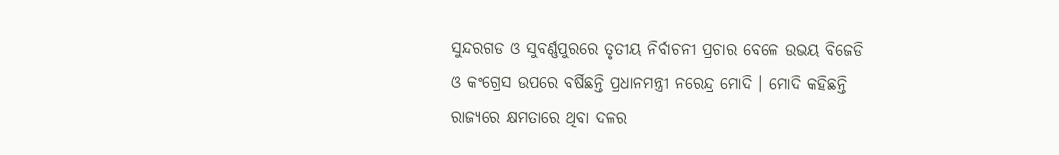ସୁନ୍ଦରଗଡ ଓ ସୁବର୍ଣ୍ଣପୁରରେ ତୃତୀୟ ନିର୍ବାଚନୀ ପ୍ରଚାର ବେଳେ ଉଭୟ ବିଜେଡି ଓ କଂଗ୍ରେସ ଉପରେ ବର୍ଷିଛନ୍ତି ପ୍ରଧାନମନ୍ତ୍ରୀ ନରେନ୍ଦ୍ର ମୋଦି । ମୋଦି କହିଛନ୍ତି ରାଜ୍ୟରେ କ୍ଷମତାରେ ଥିବା ଦଳର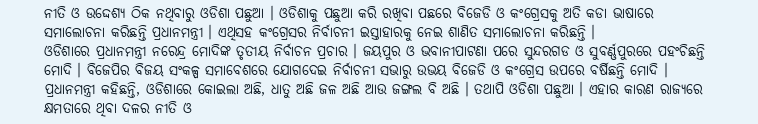ନୀତି ଓ ଉଦ୍ଦେଶ୍ୟ ଠିକ ନଥିବାରୁ ଓଡିଶା ପଛୁଆ । ଓଡିଶାକୁ ପଛୁଆ କରି ରଖିବା ପଛରେ ବିଜେଡି ଓ କଂଗ୍ରେସକୁ ଅତି କଡା ଭାଷାରେ ସମାଲୋଚନା କରିଛନ୍ତି ପ୍ରଧାନମନ୍ତ୍ରୀ । ଏଥିସହ କଂଗ୍ରେସର ନିର୍ବାଚନୀ ଇସ୍ତାହାରକୁ ନେଇ ଶାଣିତ ସମାଲୋଚନା କରିଛନ୍ତି ।
ଓଡିଶାରେ ପ୍ରଧାନମନ୍ତ୍ରୀ ନରେନ୍ଦ୍ର ମୋଦିଙ୍କ ତୃତୀୟ ନିର୍ବାଚନ ପ୍ରଚାର । ଜୟପୁର ଓ ଭବାନୀପାଟଣା ପରେ ସୁନ୍ଦରଗଡ ଓ ସୁବର୍ଣ୍ଣପୁରରେ ପହଂଚିଛନ୍ତି ମୋଦି । ବିଜେପିର ବିଜୟ ସଂକଳ୍ପ ସମାବେଶରେ ଯୋଗଦେଇ ନିର୍ବାଚନୀ ସଭାରୁ ଉଭୟ ବିଜେଡି ଓ କଂଗ୍ରେସ ଉପରେ ବର୍ଷିଛନ୍ତି ମୋଦି । ପ୍ରଧାନମନ୍ତ୍ରୀ କହିଛନ୍ତି, ଓଡିଶାରେ କୋଇଲା ଅଛି, ଧାତୁ ଅଛି ଜଳ ଅଛି ଆଉ ଜଙ୍ଗଲ ବି ଅଛି । ତଥାପି ଓଡିଶା ପଛୁଆ । ଏହାର କାରଣ ରାଜ୍ୟରେ କ୍ଷମତାରେ ଥିବା ଦଳର ନୀତି ଓ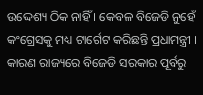ଉଦ୍ଦେଶ୍ୟ ଠିକ ନାହିଁ । କେବଳ ବିଜେଡି ନୁହେଁ କଂଗ୍ରେସକୁ ମଧ୍ୟ ଟାର୍ଗେଟ କରିଛନ୍ତି ପ୍ରଧାମନ୍ତ୍ରୀ । କାରଣ ରାଜ୍ୟରେ ବିଜେଡି ସରକାର ପୂର୍ବରୁ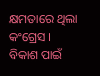କ୍ଷମତାରେ ଥିଲା କଂଗ୍ରେସ । ବିକାଶ ପାଇଁ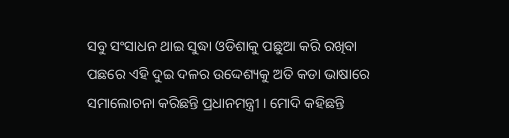ସବୁ ସଂସାଧନ ଥାଇ ସୁଦ୍ଧା ଓଡିଶାକୁ ପଛୁଆ କରି ରଖିବା ପଛରେ ଏହି ଦୁଇ ଦଳର ଉଦ୍ଦେଶ୍ୟକୁ ଅତି କଡା ଭାଷାରେ ସମାଲୋଚନା କରିଛନ୍ତି ପ୍ରଧାନମନ୍ତ୍ରୀ । ମୋଦି କହିଛନ୍ତି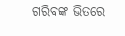ଗରିବଙ୍କ ଭିତରେ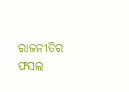ରାଜନୀତିର ଫସଲ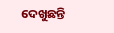ଦେଖୁଛନ୍ତି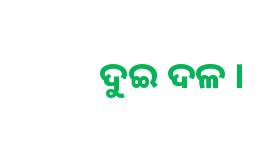ଦୁଇ ଦଳ ।